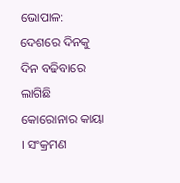ଭୋପାଳ: ଦେଶରେ ଦିନକୁ ଦିନ ବଢିବାରେ ଲାଗିଛି କୋରୋନାର କାୟା । ସଂକ୍ରମଣ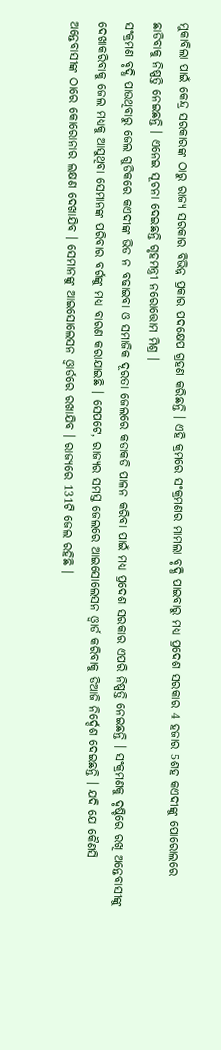ମୁକାବିଲା ପାଇଁ କେନ୍ଦ୍ର ସରକାରଙ୍କ ଠାରୁ ରାଜ୍ୟ ସରକାର ବିଭିନ୍ନ ପ୍ରକାର ପଦକ୍ଷେପ ଗ୍ରହଣ କରିଛନ୍ତି । ଏହି କ୍ରମରେ ସଂକ୍ରମଣର ମାମଲା ବୃଦ୍ଧି ପାଇବାରୁ ମଧ୍ୟ ପ୍ରଦେଶ ସରକାର 4 ହଜାର 5ଶହ କଏଦୀଙ୍କୁ ପୋରୋଲରେ ଛାଡିବାକୁ ନିଷ୍ପତ୍ତି ନେଇଛନ୍ତି । ଏନେଇ ସୂଚନା ଦେଇଛନ୍ତି ଗୃହମନ୍ତ୍ରୀ ନରୋତ୍ତୋମ ମିଶ୍ର ।
ସଂକ୍ରମଣ ବୃଦ୍ଧି ପାଉଥିବାରୁ ଜେଲ ଗୁଡିକରେ କଏଦୀଙ୍କ ଭିଡ ନ ବଢାଇବା ଓ ସମାଜିକ ଦୂରତା ଜେଲରେ କଡାକଡି ପାଳନ କରିବା ପାଇଁ ମଧ୍ୟ ପ୍ରଦେଶ ସରକାର ଏପରି ନିଷ୍ପତ୍ତି ନେଇଛନ୍ତି । ସଂକ୍ରମଣକୁ ଦୃଷ୍ଚିରେ ରଖି ଅନ୍ତେବାସୀଙ୍କୁ ଦେଖାକରିବାକୁ ଜେଲ ମଧ୍ୟକୁ ଆସୁଥିବା ସେମାନଙ୍କ ପରିବାର ବର୍ଗଙ୍କୁ ମଧ୍ୟ ବାରଣ କରାଯାଇଛି । ସେପଟେ, ରାଜ୍ୟର ସମସ୍ତ ଜେଲରେ ଆଇସୋଲେସନ ଓ୍ବାର୍ଡ କରିବାକୁ ଡିଆଜି ନିର୍ଦ୍ଦେଶ ଦେଇଛନ୍ତି । ଯଦି ଯେ କୈଣସି ଅନ୍ତେବାସୀଙ୍କ ଠାରେ କୋରୋନାର ଲକ୍ଷଣ ଦେଖାଯିବ । ସେମାନଙ୍କୁ ଆଇସୋଲେସନ ଓ୍ବାର୍ଡରେ ରଖାଯିବ । ରାଜ୍ୟରେ 131ଟି ଜେଲ ରହିଛି ।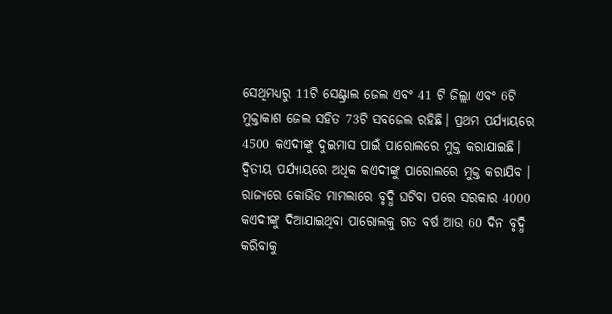ସେଥିମଧ୍ୟରୁ 11ଟି ସେଣ୍ଟ୍ରାଲ ଜେଲ ଏବଂ 41 ଟି ଜିଲ୍ଲା ଏବଂ 6ଟି ମୁକ୍ତାକାଶ ଜେଲ ସହିତ 73ଟି ସବଜେଲ ରହିଛି। ପ୍ରଥମ ପର୍ଯ୍ୟାୟରେ 4500 କଏଦୀଙ୍କୁ ଦୁଇମାସ ପାଇଁ ପାରୋଲରେ ମୁକ୍ତ କରାଯାଇଛି। ଦ୍ୱିତୀୟ ପର୍ଯ୍ୟାୟରେ ଅଧିକ କଏଦୀଙ୍କୁ ପାରୋଲରେ ମୁକ୍ତ କରାଯିବ । ରାଜ୍ୟରେ କୋଭିଡ ମାମଲାରେ ବୃଦ୍ଧି ଘଟିବା ପରେ ସରକାର 4000 କଏଦୀଙ୍କୁ ଦିଆଯାଇଥିବା ପାରୋଲକୁ ଗତ ବର୍ଷ ଆଉ 60 ଦିନ ବୃଦ୍ଧି କରିବାକୁ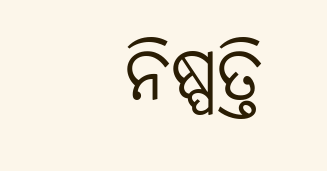ନିଷ୍ପତ୍ତି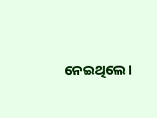ନେଇଥିଲେ।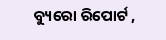ବ୍ୟୁରୋ ରିପୋର୍ଟ ,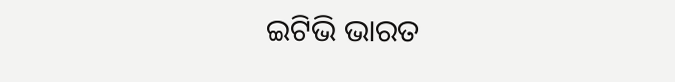ଇଟିଭି ଭାରତ